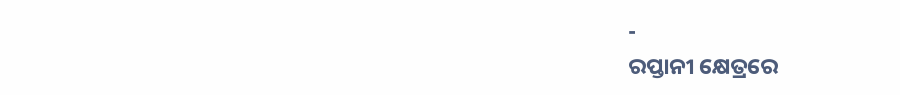-
ରପ୍ତାନୀ କ୍ଷେତ୍ରରେ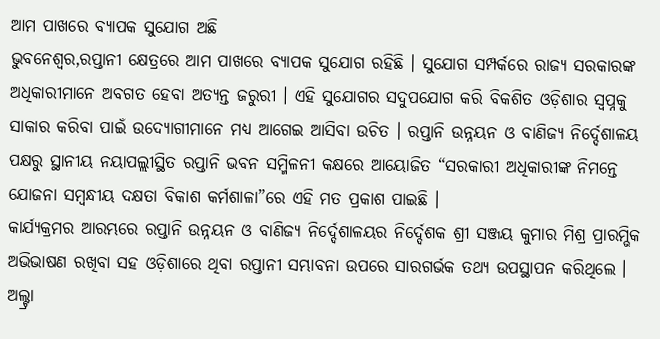ଆମ ପାଖରେ ବ୍ୟାପକ ସୁଯୋଗ ଅଛି
ଭୁବନେଶ୍ଵର,ରପ୍ତାନୀ କ୍ଷେତ୍ରରେ ଆମ ପାଖରେ ବ୍ୟାପକ ସୁଯୋଗ ରହିଛି । ସୁଯୋଗ ସମ୍ପର୍କରେ ରାଜ୍ୟ ସରକାରଙ୍କ ଅଧିକାରୀମାନେ ଅବଗତ ହେବା ଅତ୍ୟନ୍ତ ଜରୁରୀ । ଏହି ସୁଯୋଗର ସଦୁପଯୋଗ କରି ବିକଶିତ ଓଡ଼ିଶାର ସ୍ଵପ୍ନକୁ ସାକାର କରିବା ପାଇଁ ଉଦ୍ୟୋଗୀମାନେ ମଧ୍ୟ ଆଗେଇ ଆସିବା ଉଚିତ । ରପ୍ତାନି ଉନ୍ନୟନ ଓ ବାଣିଜ୍ୟ ନିର୍ଦ୍ଦେଶାଳୟ ପକ୍ଷରୁ ସ୍ଥାନୀୟ ନୟାପଲ୍ଲୀସ୍ଥିତ ରପ୍ତାନି ଭବନ ସମ୍ମିଳନୀ କକ୍ଷରେ ଆୟୋଜିତ “ସରକାରୀ ଅଧିକାରୀଙ୍କ ନିମନ୍ତେ ଯୋଜନା ସମ୍ବନ୍ଧୀୟ ଦକ୍ଷତା ବିକାଶ କର୍ମଶାଳା”ରେ ଏହି ମତ ପ୍ରକାଶ ପାଇଛି ।
କାର୍ଯ୍ୟକ୍ରମର ଆରମ୍ଭରେ ରପ୍ତାନି ଉନ୍ନୟନ ଓ ବାଣିଜ୍ୟ ନିର୍ଦ୍ଦେଶାଳୟର ନିର୍ଦ୍ଦେଶକ ଶ୍ରୀ ସଞ୍ଜୟ କୁମାର ମିଶ୍ର ପ୍ରାରମ୍ଭିକ ଅଭିଭାଷଣ ରଖିବା ସହ ଓଡ଼ିଶାରେ ଥିବା ରପ୍ତାନୀ ସମ୍ଭାବନା ଉପରେ ସାରଗର୍ଭକ ତଥ୍ୟ ଉପସ୍ଥାପନ କରିଥିଲେ । ଅଲ୍ଟ୍ରା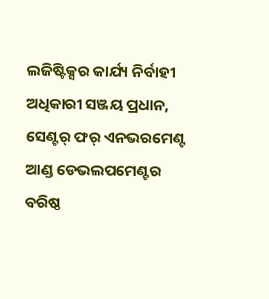ଲଜିଷ୍ଟିକ୍ସର କାର୍ଯ୍ୟ ନିର୍ବାହୀ ଅଧିକାରୀ ସଞ୍ଜୟ ପ୍ରଧାନ, ସେଣ୍ଟର୍ ଫର୍ ଏନଭରମେଣ୍ଟ ଆଣ୍ଡ ଡେଭଲପମେଣ୍ଟର ବରିଷ୍ଠ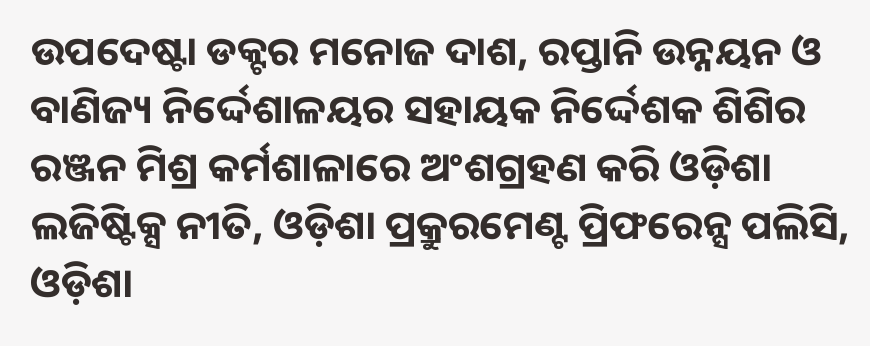ଉପଦେଷ୍ଟା ଡକ୍ଟର ମନୋଜ ଦାଶ, ରପ୍ତାନି ଉନ୍ନୟନ ଓ ବାଣିଜ୍ୟ ନିର୍ଦ୍ଦେଶାଳୟର ସହାୟକ ନିର୍ଦ୍ଦେଶକ ଶିଶିର ରଞ୍ଜନ ମିଶ୍ର କର୍ମଶାଳାରେ ଅଂଶଗ୍ରହଣ କରି ଓଡ଼ିଶା ଲଜିଷ୍ଟିକ୍ସ ନୀତି, ଓଡ଼ିଶା ପ୍ରକ୍ରୁରମେଣ୍ଟ ପ୍ରିଫରେନ୍ସ ପଲିସି, ଓଡ଼ିଶା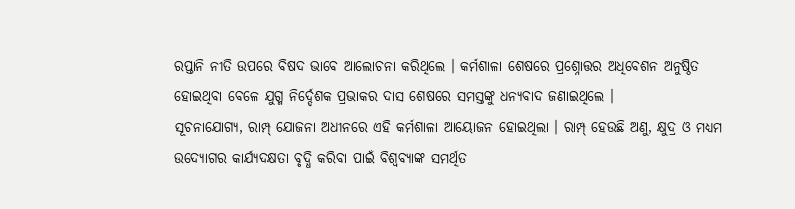ରପ୍ତାନି ନୀତି ଉପରେ ବିଷଦ ଭାବେ ଆଲୋଚନା କରିଥିଲେ । କର୍ମଶାଳା ଶେଷରେ ପ୍ରଶ୍ନୋତ୍ତର ଅଧିବେଶନ ଅନୁଷ୍ଠିତ ହୋଇଥିବା ବେଳେ ଯୁଗ୍ମ ନିର୍ଦ୍ଦେଶକ ପ୍ରଭାକର ଦାସ ଶେଷରେ ସମସ୍ତଙ୍କୁ ଧନ୍ୟବାଦ ଜଣାଇଥିଲେ ।
ସୂଚନାଯୋଗ୍ୟ, ରାମ୍ପ୍ ଯୋଜନା ଅଧୀନରେ ଏହି କର୍ମଶାଳା ଆୟୋଜନ ହୋଇଥିଲା । ରାମ୍ପ୍ ହେଉଛି ଅଣୁ, କ୍ଷୁଦ୍ର ଓ ମଧ୍ୟମ ଉଦ୍ୟୋଗର କାର୍ଯ୍ୟଦକ୍ଷତା ବୃଦ୍ଧି କରିବା ପାଇଁ ବିଶ୍ୱବ୍ୟାଙ୍କ ସମର୍ଥିତ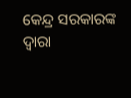କେନ୍ଦ୍ର ସରକାରଙ୍କ ଦ୍ଵାରା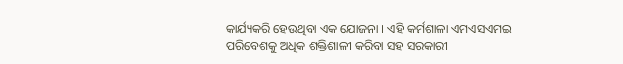କାର୍ଯ୍ୟକରି ହେଉଥିବା ଏକ ଯୋଜନା । ଏହି କର୍ମଶାଳା ଏମଏସଏମଇ ପରିବେଶକୁ ଅଧିକ ଶକ୍ତିଶାଳୀ କରିବା ସହ ସରକାରୀ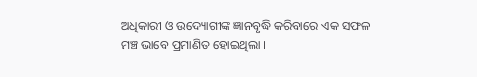ଅଧିକାରୀ ଓ ଉଦ୍ୟୋଗୀଙ୍କ ଜ୍ଞାନବୃଦ୍ଧି କରିବାରେ ଏକ ସଫଳ ମଞ୍ଚ ଭାବେ ପ୍ରମାଣିତ ହୋଇଥିଲା ।